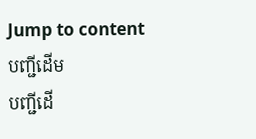Jump to content
បញ្ជីដើម
បញ្ជីដើ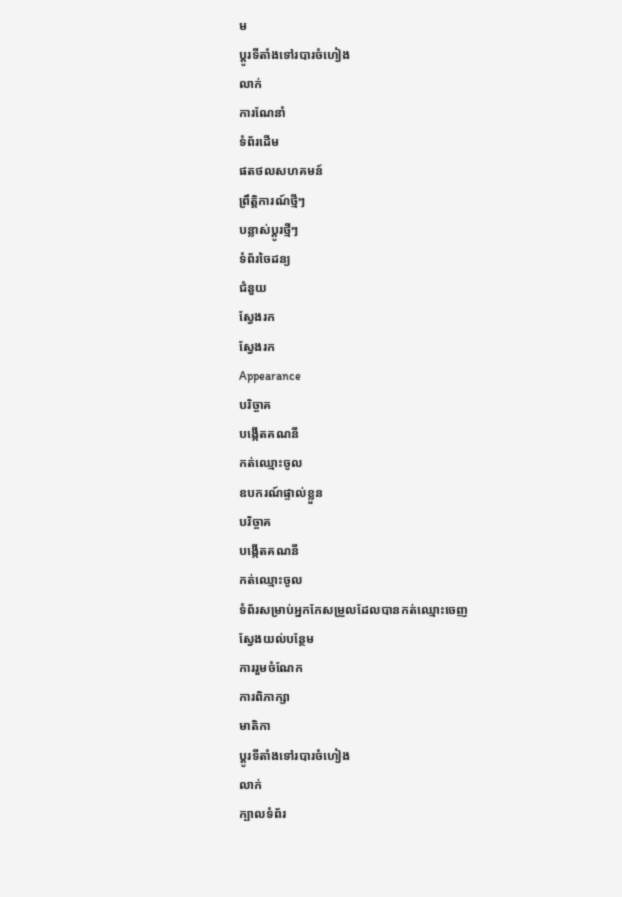ម
ប្ដូរទីតាំងទៅរបារចំហៀង
លាក់
ការណែនាំ
ទំព័រដើម
ផតថលសហគមន៍
ព្រឹត្តិការណ៍ថ្មីៗ
បន្លាស់ប្ដូរថ្មីៗ
ទំព័រចៃដន្យ
ជំនួយ
ស្វែងរក
ស្វែងរក
Appearance
បរិច្ចាគ
បង្កើតគណនី
កត់ឈ្មោះចូល
ឧបករណ៍ផ្ទាល់ខ្លួន
បរិច្ចាគ
បង្កើតគណនី
កត់ឈ្មោះចូល
ទំព័រសម្រាប់អ្នកកែសម្រួលដែលបានកត់ឈ្មោះចេញ
ស្វែងយល់បន្ថែម
ការរួមចំណែក
ការពិភាក្សា
មាតិកា
ប្ដូរទីតាំងទៅរបារចំហៀង
លាក់
ក្បាលទំព័រ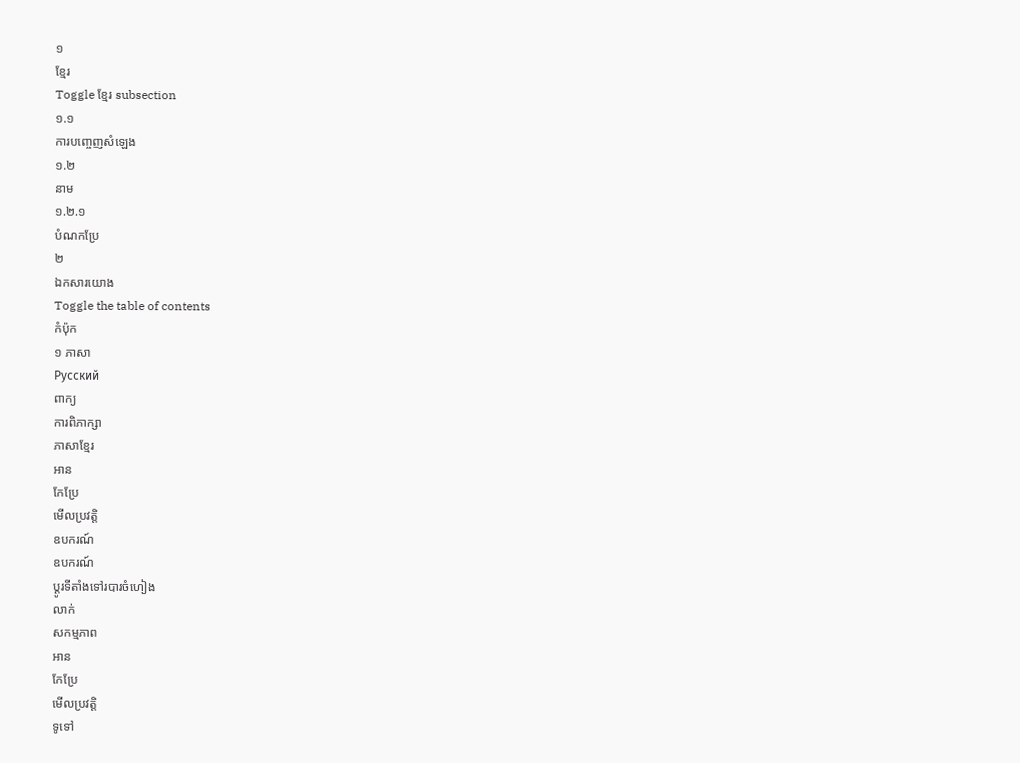១
ខ្មែរ
Toggle ខ្មែរ subsection
១.១
ការបញ្ចេញសំឡេង
១.២
នាម
១.២.១
បំណកប្រែ
២
ឯកសារយោង
Toggle the table of contents
កំប៉ុក
១ ភាសា
Русский
ពាក្យ
ការពិភាក្សា
ភាសាខ្មែរ
អាន
កែប្រែ
មើលប្រវត្តិ
ឧបករណ៍
ឧបករណ៍
ប្ដូរទីតាំងទៅរបារចំហៀង
លាក់
សកម្មភាព
អាន
កែប្រែ
មើលប្រវត្តិ
ទូទៅ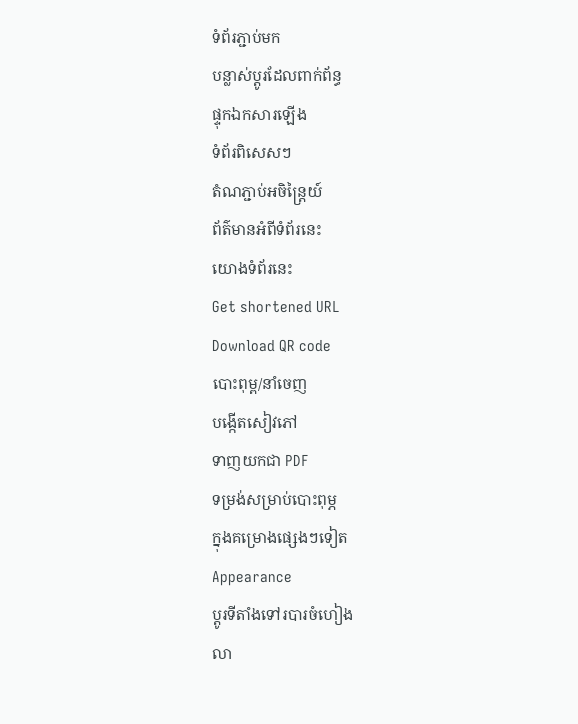ទំព័រភ្ជាប់មក
បន្លាស់ប្ដូរដែលពាក់ព័ន្ធ
ផ្ទុកឯកសារឡើង
ទំព័រពិសេសៗ
តំណភ្ជាប់អចិន្ត្រៃយ៍
ព័ត៌មានអំពីទំព័រនេះ
យោងទំព័រនេះ
Get shortened URL
Download QR code
បោះពុម្ព/នាំចេញ
បង្កើតសៀវភៅ
ទាញយកជា PDF
ទម្រង់សម្រាប់បោះពុម្ភ
ក្នុងគម្រោងផ្សេងៗទៀត
Appearance
ប្ដូរទីតាំងទៅរបារចំហៀង
លា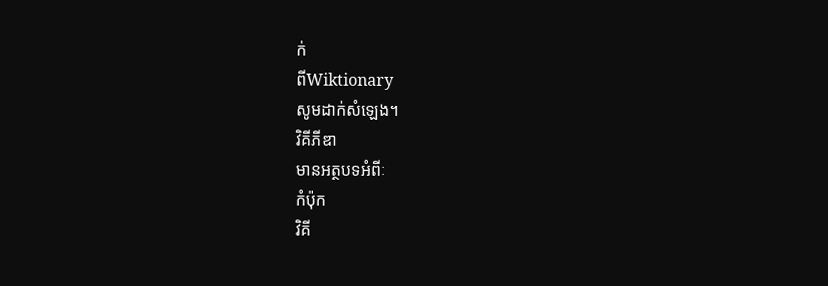ក់
ពីWiktionary
សូមដាក់សំឡេង។
វិគីភីឌា
មានអត្ថបទអំពីៈ
កំប៉ុក
វិគី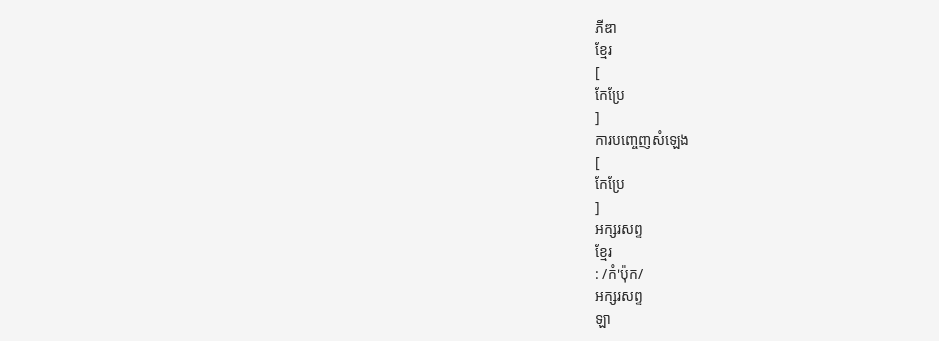ភីឌា
ខ្មែរ
[
កែប្រែ
]
ការបញ្ចេញសំឡេង
[
កែប្រែ
]
អក្សរសព្ទ
ខ្មែរ
: /កំ'ប៉ុក/
អក្សរសព្ទ
ឡា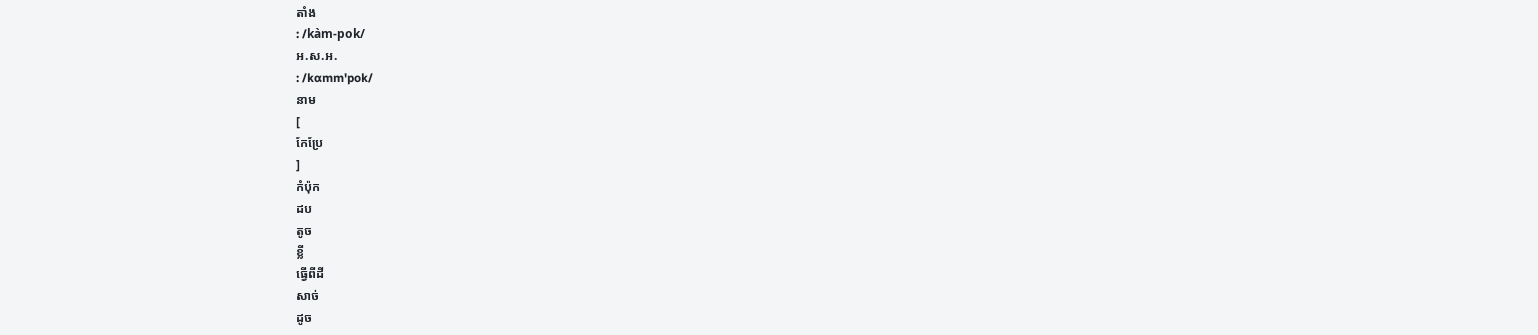តាំង
: /kàm-pok/
អ.ស.អ.
: /kɑmm'pok/
នាម
[
កែប្រែ
]
កំប៉ុក
ដប
តូច
ខ្លី
ធ្វើពីដី
សាច់
ដូច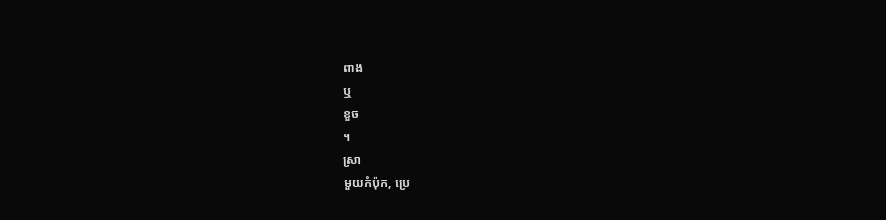ពាង
ឬ
ខួច
។
ស្រា
មួយកំប៉ុក, ប្រេ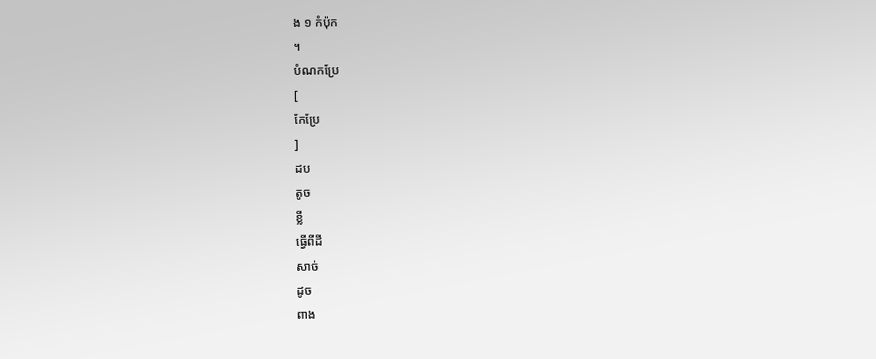ង ១ កំប៉ុក
។
បំណកប្រែ
[
កែប្រែ
]
ដប
តូច
ខ្លី
ធ្វើពីដី
សាច់
ដូច
ពាង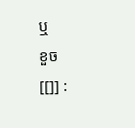ឬ
ខួច
[[]] :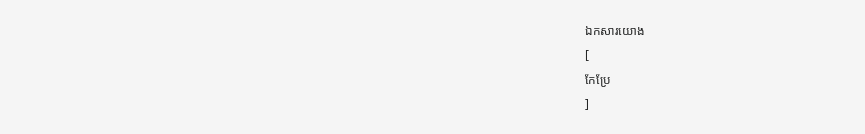ឯកសារយោង
[
កែប្រែ
]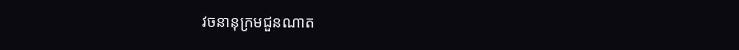វចនានុក្រមជួនណាត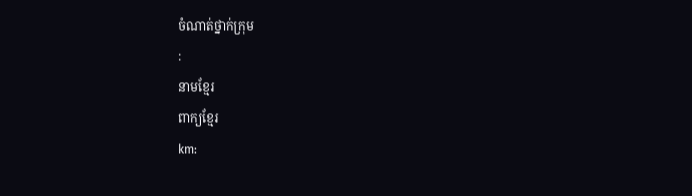ចំណាត់ថ្នាក់ក្រុម
:
នាមខ្មែរ
ពាក្យខ្មែរ
km: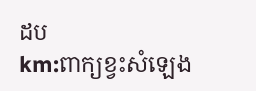ដប
km:ពាក្យខ្វះសំឡេង